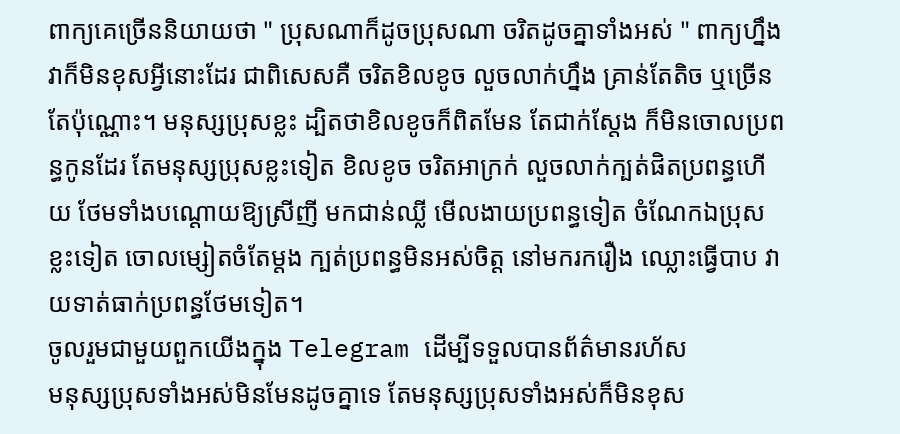ពាក្យគេច្រើននិយាយថា " ប្រុសណាក៏ដូចប្រុសណា ចរិតដូចគ្នាទាំងអស់ " ពាក្យហ្នឹង វាក៏មិនខុសអ្វីនោះដែរ ជាពិសេសគឺ ចរិតខិលខូច លួចលាក់ហ្នឹង គ្រាន់តែតិច ឬច្រើនតែប៉ុណ្ណោះ។ មនុស្សប្រុសខ្លះ ដ្បិតថាខិលខូចក៏ពិតមែន តែជាក់ស្ដែង ក៏មិនចោលប្រពន្ធកូនដែរ តែមនុស្សប្រុសខ្លះទៀត ខិលខូច ចរិតអាក្រក់ លួចលាក់ក្បត់ផិតប្រពន្ធហើយ ថែមទាំងបណ្ដោយឱ្យស្រីញី មកជាន់ឈ្លី មើលងាយប្រពន្ធទៀត ចំណែកឯប្រុសខ្លះទៀត ចោលម្សៀតចំតែម្ដង ក្បត់ប្រពន្ធមិនអស់ចិត្ត នៅមករករឿង ឈ្លោះធ្វើបាប វាយទាត់ធាក់ប្រពន្ធថែមទៀត។
ចូលរួមជាមួយពួកយើងក្នុង Telegram ដើម្បីទទួលបានព័ត៌មានរហ័ស
មនុស្សប្រុសទាំងអស់មិនមែនដូចគ្នាទេ តែមនុស្សប្រុសទាំងអស់ក៏មិនខុស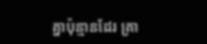គ្នាប៉ុន្មានដែរ គ្រា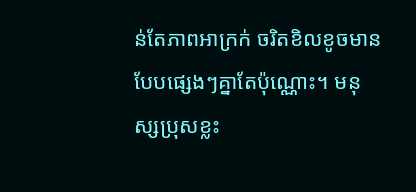ន់តែភាពអាក្រក់ ចរិតខិលខូចមានបែបផ្សេងៗគ្នាតែប៉ុណ្ណោះ។ មនុស្សប្រុសខ្លះ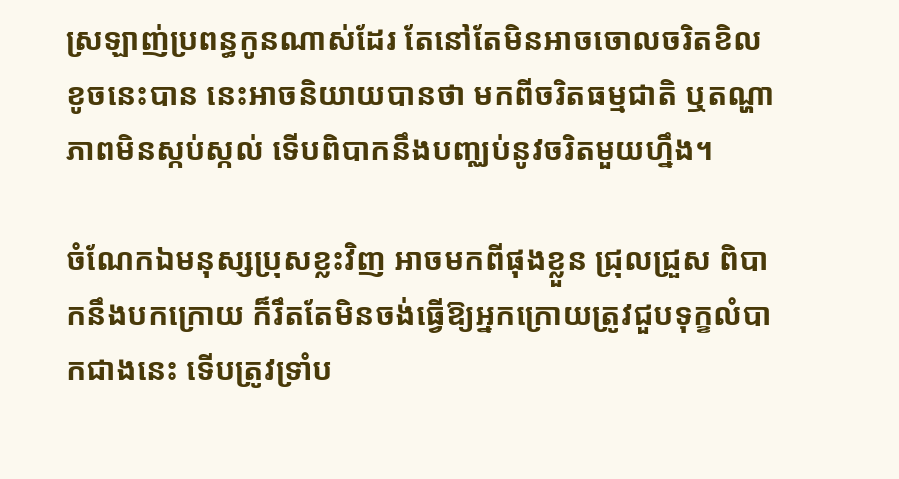ស្រឡាញ់ប្រពន្ធកូនណាស់ដែរ តែនៅតែមិនអាចចោលចរិតខិលខូចនេះបាន នេះអាចនិយាយបានថា មកពីចរិតធម្មជាតិ ឬតណ្ហាភាពមិនស្កប់ស្កល់ ទើបពិបាកនឹងបញ្ឈប់នូវចរិតមួយហ្នឹង។

ចំណែកឯមនុស្សប្រុសខ្លះវិញ អាចមកពីផុងខ្លួន ជ្រុលជ្រួស ពិបាកនឹងបកក្រោយ ក៏រឹតតែមិនចង់ធ្វើឱ្យអ្នកក្រោយត្រូវជួបទុក្ខលំបាកជាងនេះ ទើបត្រូវទ្រាំប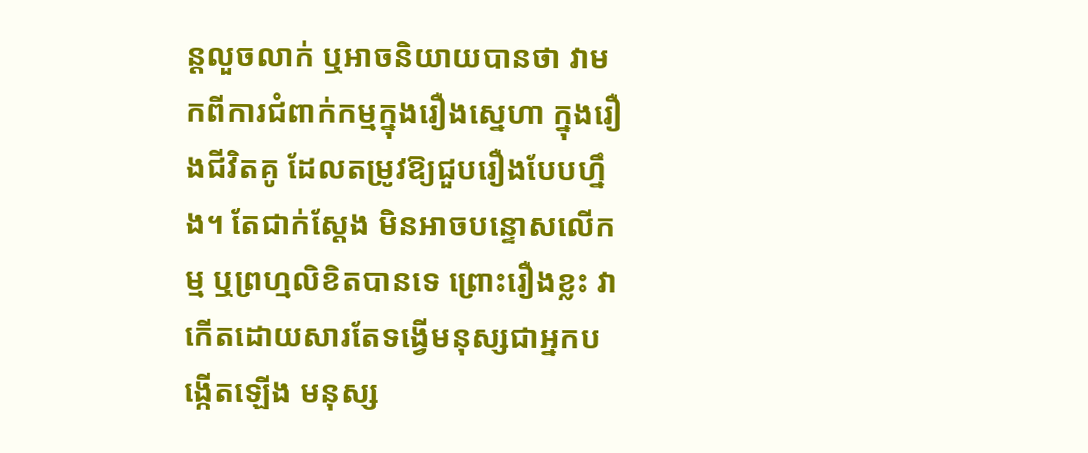ន្តលួចលាក់ ឬអាចនិយាយបានថា វាមកពីការជំពាក់កម្មក្នុងរឿងស្នេហា ក្នុងរឿងជីវិតគូ ដែលតម្រូវឱ្យជួបរឿងបែបហ្នឹង។ តែជាក់ស្ដែង មិនអាចបន្ទោសលើកម្ម ឬព្រហ្មលិខិតបានទេ ព្រោះរឿងខ្លះ វាកើតដោយសារតែទង្វើមនុស្សជាអ្នកបង្កើតឡើង មនុស្ស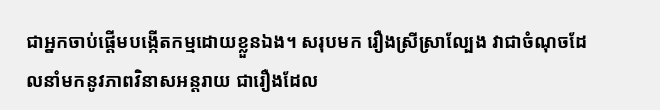ជាអ្នកចាប់ផ្ដើមបង្កើតកម្មដោយខ្លួនឯង។ សរុបមក រឿងស្រីស្រាល្បែង វាជាចំណុចដែលនាំមកនូវភាពវិនាសអន្តរាយ ជារឿងដែល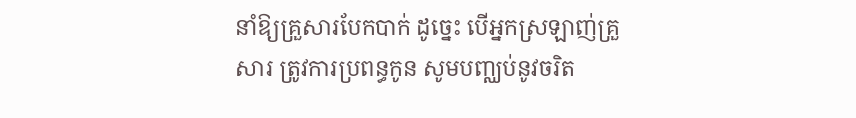នាំឱ្យគ្រួសារបែកបាក់ ដូច្នេះ បើអ្នកស្រឡាញ់គ្រួសារ ត្រូវការប្រពន្ធកូន សូមបញ្ឈប់នូវចរិត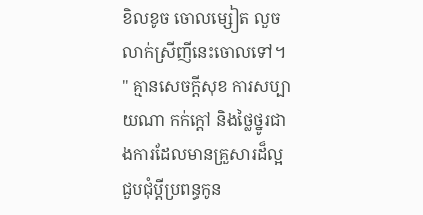ខិលខូច ចោលម្សៀត លួចលាក់ស្រីញីនេះចោលទៅ។
" គ្មានសេចក្ដីសុខ ការសប្បាយណា កក់ក្ដៅ និងថ្លៃថ្នូរជាងការដែលមានគ្រួសារដ៏ល្អ ជួបជុំប្ដីប្រពន្ធកូន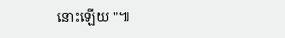នោះឡើយ "៕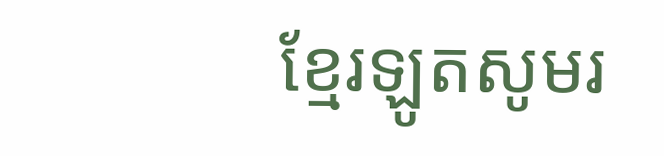ខ្មែរឡូតសូមរ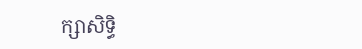ក្សាសិទ្ធិ